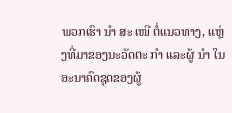ພວກເຮົາ ນຳ ສະ ເໜີ ຕໍ່ແນວທາງ, ແຫຼ່ງທີ່ມາຂອງນະວັດຕະ ກຳ ແລະຜູ້ ນຳ ໃນອະນາຄົດຊຸດຂອງຜູ້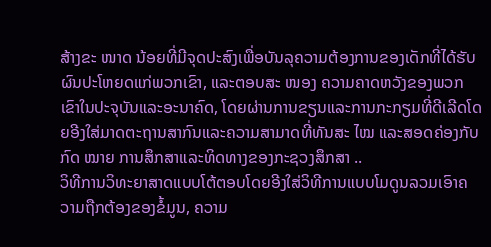ສ້າງຂະ ໜາດ ນ້ອຍທີ່ມີຈຸດປະສົງເພື່ອບັນລຸຄວາມຕ້ອງການຂອງເດັກທີ່ໄດ້ຮັບຜົນປະໂຫຍດແກ່ພວກເຂົາ, ແລະຕອບສະ ໜອງ ຄວາມຄາດຫວັງຂອງພວກເຂົາໃນປະຈຸບັນແລະອະນາຄົດ, ໂດຍຜ່ານການຂຽນແລະການກະກຽມທີ່ດີເລີດໂດຍອີງໃສ່ມາດຕະຖານສາກົນແລະຄວາມສາມາດທີ່ທັນສະ ໄໝ ແລະສອດຄ່ອງກັບກົດ ໝາຍ ການສຶກສາແລະທິດທາງຂອງກະຊວງສຶກສາ ..
ວິທີການວິທະຍາສາດແບບໂຕ້ຕອບໂດຍອີງໃສ່ວິທີການແບບໂມດູນລວມເອົາຄວາມຖືກຕ້ອງຂອງຂໍ້ມູນ, ຄວາມ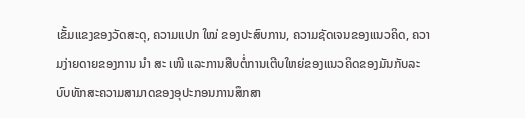ເຂັ້ມແຂງຂອງວັດສະດຸ, ຄວາມແປກ ໃໝ່ ຂອງປະສົບການ, ຄວາມຊັດເຈນຂອງແນວຄິດ, ຄວາມງ່າຍດາຍຂອງການ ນຳ ສະ ເໜີ ແລະການສືບຕໍ່ການເຕີບໃຫຍ່ຂອງແນວຄິດຂອງມັນກັບລະບົບທັກສະຄວາມສາມາດຂອງອຸປະກອນການສຶກສາ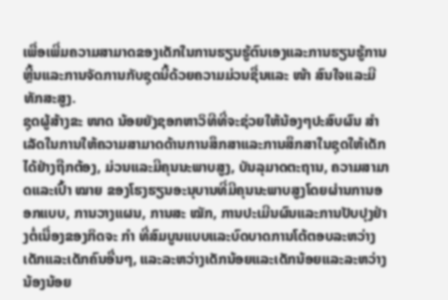ເພື່ອເພີ່ມຄວາມສາມາດຂອງເດັກໃນການຮຽນຮູ້ຕົນເອງແລະການຮຽນຮູ້ການຫຼີ້ນແລະການຈັດການກັບຊຸດນີ້ດ້ວຍຄວາມມ່ວນຊື່ນແລະ ໜ້າ ສົນໃຈແລະມີທັກສະສູງ.
ຊຸດຜູ້ສ້າງຂະ ໜາດ ນ້ອຍຍັງຊອກຫາວິທີທີ່ຈະຊ່ວຍໃຫ້ນ້ອງໆປະສົບຜົນ ສຳ ເລັດໃນການໃຫ້ຄວາມສາມາດດ້ານການສຶກສາແລະການສຶກສາໃນຊຸດໃຫ້ເດັກໄດ້ຢ່າງຖືກຕ້ອງ, ມ່ວນແລະມີຄຸນນະພາບສູງ, ບັນລຸມາດຕະຖານ, ຄວາມສາມາດແລະເປົ້າ ໝາຍ ຂອງໂຮງຮຽນອະນຸບານທີ່ມີຄຸນນະພາບສູງໂດຍຜ່ານການອອກແບບ, ການວາງແຜນ, ການສະ ໝັກ, ການປະເມີນຜົນແລະການປັບປຸງຢ່າງຕໍ່ເນື່ອງຂອງກິດຈະ ກຳ ທີ່ສົມບູນແບບແລະບົດບາດການໂຕ້ຕອບລະຫວ່າງເດັກແລະເດັກຄົນອື່ນໆ, ແລະລະຫວ່າງເດັກນ້ອຍແລະເດັກນ້ອຍແລະລະຫວ່າງນ້ອງນ້ອຍ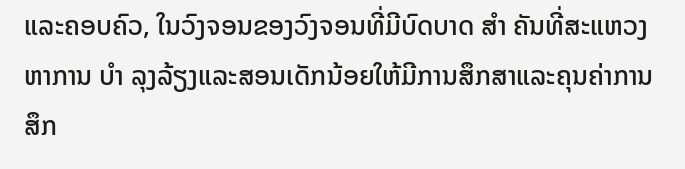ແລະຄອບຄົວ, ໃນວົງຈອນຂອງວົງຈອນທີ່ມີບົດບາດ ສຳ ຄັນທີ່ສະແຫວງຫາການ ບຳ ລຸງລ້ຽງແລະສອນເດັກນ້ອຍໃຫ້ມີການສຶກສາແລະຄຸນຄ່າການສຶກ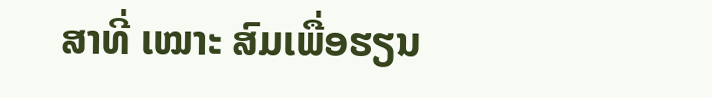ສາທີ່ ເໝາະ ສົມເພື່ອຮຽນ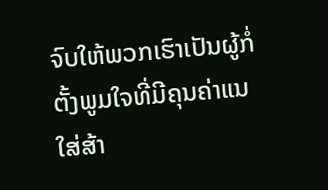ຈົບໃຫ້ພວກເຮົາເປັນຜູ້ກໍ່ຕັ້ງພູມໃຈທີ່ມີຄຸນຄ່າແນໃສ່ສ້າ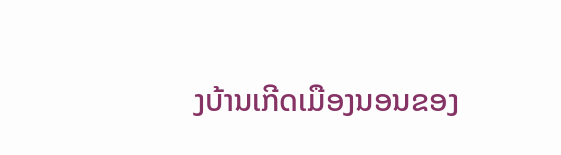ງບ້ານເກີດເມືອງນອນຂອງ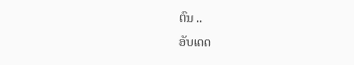ຕົນ ..
ອັບເດດ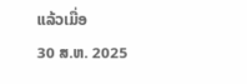ແລ້ວເມື່ອ
30 ສ.ຫ. 2025